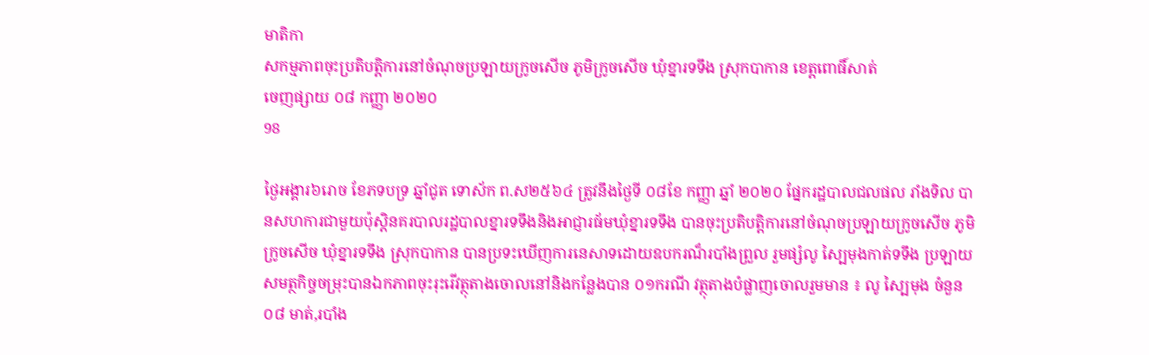មាតិកា
សកម្មភាពចុះប្រតិបត្តិការនៅចំណុចប្រឡាយក្រូចសើច ភូមិក្រូចសើច ឃុំខ្នារទទឹង ស្រុកបាកាន ខេត្តពោធិ៍សាត់
ចេញផ្សាយ ០៨ កញ្ញា ២០២០
98

ថ្ងៃអង្គារ៦រោច ខែភទបទ្រ ឆ្នាំជូត ទោស័ក ព.ស២៥៦៤ ត្រូវនឹងថ្ងៃទី ០៨ខែ កញ្ញា ឆ្នាំ ២០២០ ផ្នែករដ្ឋបាលជលផល រាំងទិល បានសហការជាមួយប៉ុស្តិនគរបាលរដ្ឋបាលខ្នារទទឹងនិងអាជ្ញារធ័មឃុំខ្នារទទឹង បានចុះប្រតិបត្តិការនៅចំណុចប្រឡាយក្រូចសើច ភូមិក្រូចសើច ឃុំខ្នារទទឹង ស្រុកបាកាន បានប្រទះឃើញការនេសាទដោយឧបករណ៏របាំងព្រួល រួមផ្សំលូ ស្បៃមុងកាត់ទទឹង ប្រឡាយសមត្ថកិច្ចចម្រុះបានឯកភាពចុះរុះរើវត្ថុតាងចោលនៅនិងកន្លែងបាន ០១ករណី វត្ថុតាងបំផ្លាញចោលរួមមាន ៖ លូ ស្បៃមុង ចំនួន ០៨ មាត់,របាំង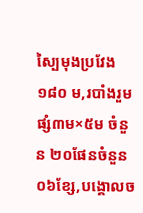ស្បៃមុងប្រវែង ១៨០ ម,របាំងរួមផ្សំ៣ម×៥ម ចំនួន ២០ផែនចំនួន ០៦ខ្សែ,បង្គោលច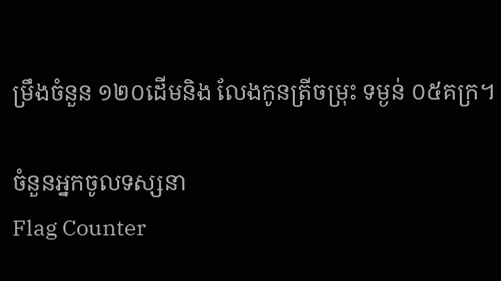ម្រឹងចំនួន ១២០ដើមនិង លែងកូនត្រីចម្រុះ ទម្ងន់ ០៥គក្រ។

ចំនួនអ្នកចូលទស្សនា
Flag Counter